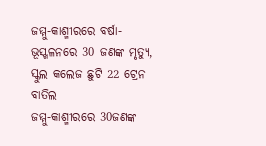ଜମ୍ମୁ-କାଶ୍ମୀରରେ ବର୍ଷା-ଭୂସ୍ଖଳନରେ 30 ଜଣଙ୍କ ମୃତ୍ୟୁ, ସ୍କୁଲ କଲେଜ ଛୁଟି 22 ଟ୍ରେନ ବାତିଲ
ଜମ୍ମୁ-କାଶ୍ମୀରରେ 30ଜଣଙ୍କ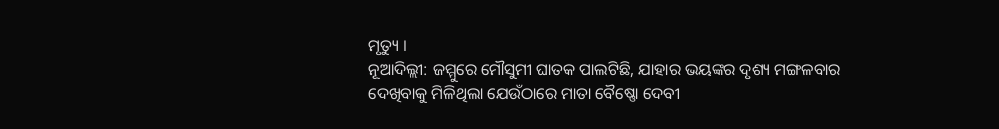ମୃତ୍ୟୁ ।
ନୂଆଦିଲ୍ଲୀ: ଜମ୍ମୁରେ ମୌସୁମୀ ଘାତକ ପାଲଟିଛି, ଯାହାର ଭୟଙ୍କର ଦୃଶ୍ୟ ମଙ୍ଗଳବାର ଦେଖିବାକୁ ମିଳିଥିଲା ଯେଉଁଠାରେ ମାତା ବୈଷ୍ଣୋ ଦେବୀ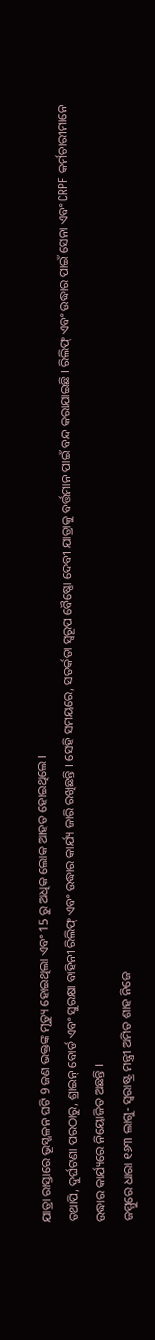ଯାତ୍ରା ରାସ୍ତାରେ ଭୂସ୍ଖଳନ ଘଟି 9 ଜଣ ଭକ୍ତଙ୍କ ମୃତ୍ୟୁ ହୋଇଥିଲା ଏବଂ 15 ରୁ ଅଧିକ ଲୋକ ଆହତ ହୋଇଥିଲେ ।
ତଥାପି, ଦୁର୍ଘଟଣା ପରଠାରୁ, ଶ୍ରାଇନ୍ ବୋର୍ଡ ଏବଂ ସୁରକ୍ଷା ବାହିନୀ ରିଲିଫ୍ ଏବଂ ଉଦ୍ଧାର କାର୍ଯ୍ୟ ଜାରି ରଖିଛନ୍ତି । ସେହି ସମୟରେ, ସତର୍କତା ସ୍ୱରୂପ ବୈଷ୍ଣୋ ଦେବୀ ଯାତ୍ରାକୁ ବର୍ତ୍ତମାନ ପାଇଁ ବନ୍ଦ କରାଯାଇଛି । ରିଲିଫ୍ ଏବଂ ଉଦ୍ଧାର ପାଇଁ ସେନା ଏବଂ CRPF କର୍ମଚାରୀମାନେ ଉଦ୍ଧାର କାର୍ଯ୍ୟରେ ନିୟୋଜିତ ଅଛନ୍ତି ।
ଜମ୍ମୁରେ ଧାରା ୧୬୩ ଲାଗୁ- ସ୍ୱରାଷ୍ଟ୍ର ମନ୍ତ୍ରୀ ଅମିତ ଶାହ ନିଜେ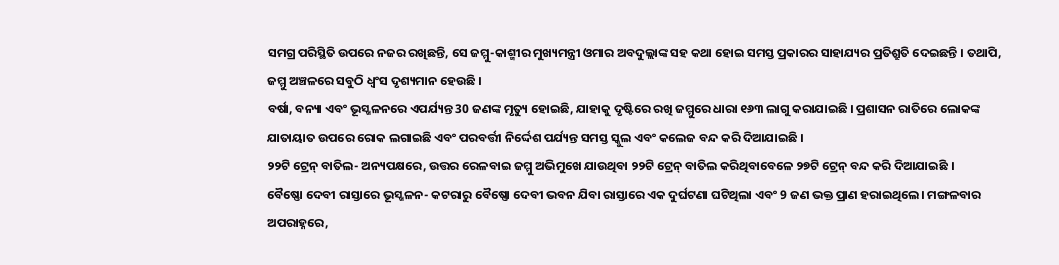ସମଗ୍ର ପରିସ୍ଥିତି ଉପରେ ନଜର ରଖିଛନ୍ତି, ସେ ଜମ୍ମୁ-କାଶ୍ମୀର ମୁଖ୍ୟମନ୍ତ୍ରୀ ଓମାର ଅବଦୁଲ୍ଲାଙ୍କ ସହ କଥା ହୋଇ ସମସ୍ତ ପ୍ରକାରର ସାହାଯ୍ୟର ପ୍ରତିଶ୍ରୁତି ଦେଇଛନ୍ତି । ତଥାପି, ଜମ୍ମୁ ଅଞ୍ଚଳରେ ସବୁଠି ଧ୍ୱଂସ ଦୃଶ୍ୟମାନ ହେଉଛି ।
ବର୍ଷା, ବନ୍ୟା ଏବଂ ଭୂସ୍ଖଳନରେ ଏପର୍ଯ୍ୟନ୍ତ 30 ଜଣଙ୍କ ମୃତ୍ୟୁ ହୋଇଛି, ଯାହାକୁ ଦୃଷ୍ଟିରେ ରଖି ଜମ୍ମୁରେ ଧାରା ୧୬୩ ଲାଗୁ କରାଯାଇଛି । ପ୍ରଶାସନ ରାତିରେ ଲୋକଙ୍କ ଯାତାୟାତ ଉପରେ ରୋକ ଲଗାଇଛି ଏବଂ ପରବର୍ତ୍ତୀ ନିର୍ଦ୍ଦେଶ ପର୍ଯ୍ୟନ୍ତ ସମସ୍ତ ସ୍କୁଲ ଏବଂ କଲେଜ ବନ୍ଦ କରି ଦିଆଯାଇଛି ।
୨୨ଟି ଟ୍ରେନ୍ ବାତିଲ- ଅନ୍ୟପକ୍ଷରେ, ଉତ୍ତର ରେଳବାଇ ଜମ୍ମୁ ଅଭିମୁଖେ ଯାଉଥିବା ୨୨ଟି ଟ୍ରେନ୍ ବାତିଲ କରିଥିବାବେଳେ ୨୭ଟି ଟ୍ରେନ୍ ବନ୍ଦ କରି ଦିଆଯାଇଛି ।
ବୈଷ୍ଣୋ ଦେବୀ ରାସ୍ତାରେ ଭୂସ୍ଖଳନ- କଟରାରୁ ବୈଷ୍ଣୋ ଦେବୀ ଭବନ ଯିବା ରାସ୍ତାରେ ଏକ ଦୁର୍ଘଟଣା ଘଟିଥିଲା ଏବଂ 9 ଜଣ ଭକ୍ତ ପ୍ରାଣ ହରାଇଥିଲେ। ମଙ୍ଗଳବାର ଅପରାହ୍ନରେ,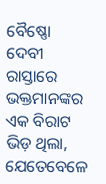ବୈଷ୍ଣୋ ଦେବୀ ରାସ୍ତାରେ ଭକ୍ତମାନଙ୍କର ଏକ ବିରାଟ ଭିଡ଼ ଥିଲା, ଯେତେବେଳେ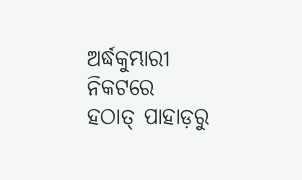ଅର୍ଦ୍ଧକୁମ୍ଭାରୀ ନିକଟରେ ହଠାତ୍ ପାହାଡ଼ରୁ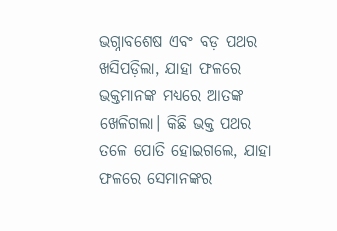ଭଗ୍ନାବଶେଷ ଏବଂ ବଡ଼ ପଥର ଖସିପଡ଼ିଲା, ଯାହା ଫଳରେ ଭକ୍ତମାନଙ୍କ ମଧ୍ୟରେ ଆତଙ୍କ ଖେଳିଗଲା। କିଛି ଭକ୍ତ ପଥର ତଳେ ପୋତି ହୋଇଗଲେ, ଯାହା ଫଳରେ ସେମାନଙ୍କର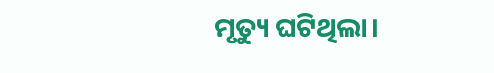ମୃତ୍ୟୁ ଘଟିଥିଲା।